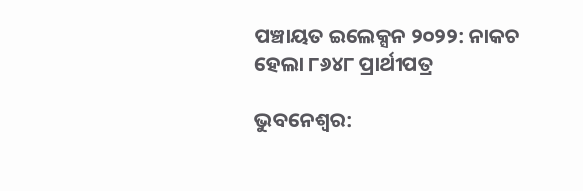ପଞ୍ଚାୟତ ଇଲେକ୍ସନ ୨୦୨୨: ନାକଚ ହେଲା ୮୬୪୮ ପ୍ରାର୍ଥୀପତ୍ର

ଭୁବନେଶ୍ୱର: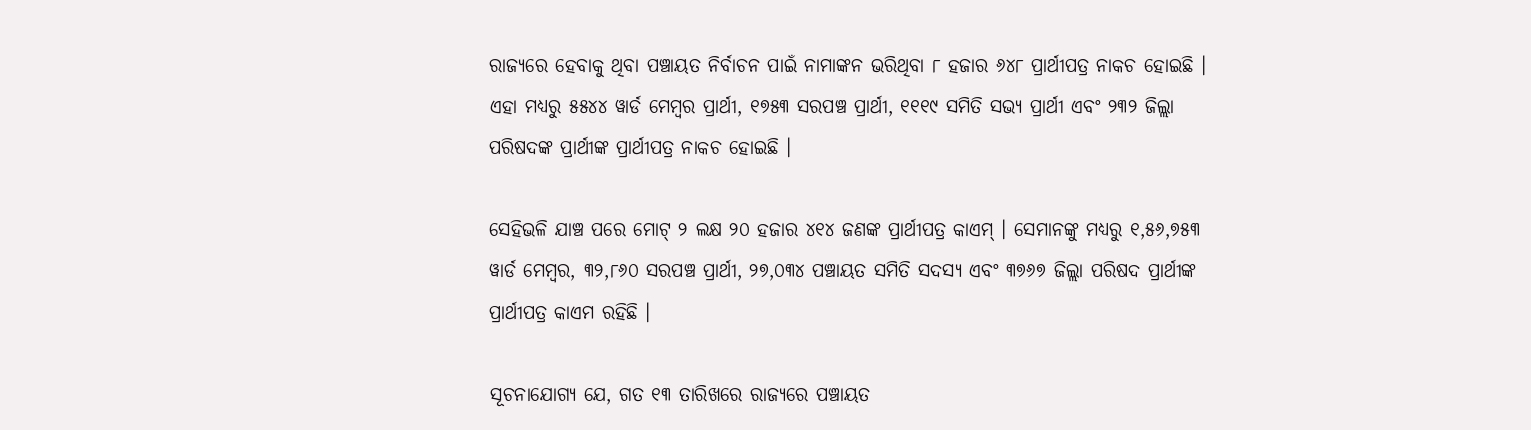ରାଜ୍ୟରେ ହେବାକୁ ଥିବା ପଞ୍ଚାୟତ ନିର୍ବାଚନ ପାଇଁ ନାମାଙ୍କନ ଭରିଥିବା ୮ ହଜାର ୬୪୮ ପ୍ରାର୍ଥୀପତ୍ର ନାକଚ ହୋଇଛି । ଏହା ମଧ୍ୟରୁ ୫୫୪୪ ୱାର୍ଡ ମେମ୍ବର ପ୍ରାର୍ଥୀ, ୧୭୫୩ ସରପଞ୍ଚ ପ୍ରାର୍ଥୀ, ୧୧୧୯ ସମିତି ସଭ୍ୟ ପ୍ରାର୍ଥୀ ଏବଂ ୨୩୨ ଜିଲ୍ଲା ପରିଷଦଙ୍କ ପ୍ରାର୍ଥୀଙ୍କ ପ୍ରାର୍ଥୀପତ୍ର ନାକଚ ହୋଇଛି ।

ସେହିଭଳି ଯାଞ୍ଚ ପରେ ମୋଟ୍ ୨ ଲକ୍ଷ ୨୦ ହଜାର ୪୧୪ ଜଣଙ୍କ ପ୍ରାର୍ଥୀପତ୍ର କାଏମ୍ । ସେମାନଙ୍କୁ ମଧ୍ୟରୁ ୧,୫୬,୭୫୩ ୱାର୍ଡ ମେମ୍ବର, ୩୨,୮୬୦ ସରପଞ୍ଚ ପ୍ରାର୍ଥୀ, ୨୭,୦୩୪ ପଞ୍ଚାୟତ ସମିତି ସଦସ୍ୟ ଏବଂ ୩୭୬୭ ଜିଲ୍ଲା ପରିଷଦ ପ୍ରାର୍ଥୀଙ୍କ ପ୍ରାର୍ଥୀପତ୍ର କାଏମ ରହିଛି ।

ସୂଚନାଯୋଗ୍ୟ ଯେ, ଗତ ୧୩ ତାରିଖରେ ରାଜ୍ୟରେ ପଞ୍ଚାୟତ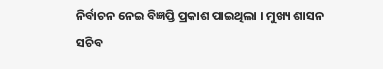ନିର୍ବାଚନ ନେଇ ବିଜ୍ଞପ୍ତି ପ୍ରକାଶ ପାଇଥିଲା । ମୁଖ୍ୟ ଶାସନ ସଚିବ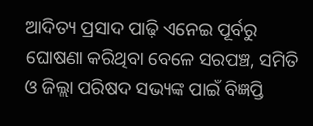ଆଦିତ୍ୟ ପ୍ରସାଦ ପାଢ଼ି ଏନେଇ ପୂର୍ବରୁ ଘୋଷଣା କରିଥିବା ବେଳେ ସରପଞ୍ଚ, ସମିତି ଓ ଜିଲ୍ଲା ପରିଷଦ ସଭ୍ୟଙ୍କ ପାଇଁ ବିଜ୍ଞପ୍ତି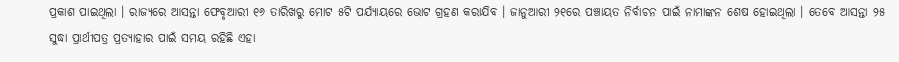ପ୍ରକାଶ ପାଇଥିଲା । ରାଜ୍ୟରେ ଆସନ୍ତା ଫେବୃଆରୀ ୧୬ ତାରିଖରୁ ମୋଟ ୫ଟି ପର୍ଯ୍ୟାୟରେ ଭୋଟ ଗ୍ରହଣ କରାଯିବ । ଜାନୁଆରୀ ୨୧ରେ ପଞ୍ଚାୟତ ନିର୍ବାଚନ ପାଇଁ ନାମାଙ୍କନ ଶେଷ ହୋଇଥିଲା । ତେବେ ଆସନ୍ତା ୨୫ ସୁଦ୍ଧା ପ୍ରାର୍ଥୀପତ୍ର ପ୍ରତ୍ୟାହାର ପାଇଁ ସମୟ ରହିଛି ଏହା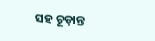ସହ ଚୂଡ଼ାନ୍ତ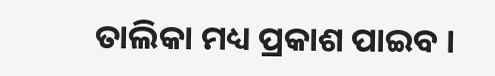ତାଲିକା ମଧ୍ୟ ପ୍ରକାଶ ପାଇବ ।